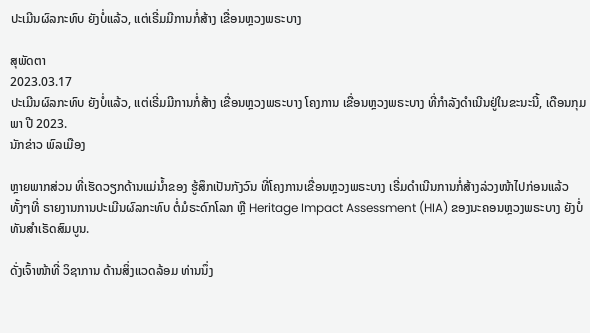ປະເມີນຜົລກະທົບ ຍັງບໍ່ແລ້ວ, ແຕ່ເຣີ່ມມີການກໍ່ສ້າງ ເຂື່ອນຫຼວງພຣະບາງ

ສຸພັດຕາ
2023.03.17
ປະເມີນຜົລກະທົບ ຍັງບໍ່ແລ້ວ, ແຕ່ເຣີ່ມມີການກໍ່ສ້າງ ເຂື່ອນຫຼວງພຣະບາງ ໂຄງການ ເຂື່ອນຫຼວງພຣະບາງ ທີ່ກຳລັງດຳເນີນຢູ່ໃນຂະນະນີ້, ເດືອນກຸມພາ ປີ 2023.
ນັກຂ່າວ ພົລເມືອງ

ຫຼາຍພາກສ່ວນ ທີ່ເຮັດວຽກດ້ານແມ່ນໍ້າຂອງ ຮູ້ສຶກເປັນກັງວົນ ທີ່ໂຄງການເຂື່ອນຫຼວງພຣະບາງ ເຣີ່ມດໍາເນີນການກໍ່ສ້າງລ່ວງໜ້າໄປກ່ອນແລ້ວ ທັ້ງໆທີ່ ຣາຍງານການປະເມີນຜົລກະທົບ ຕໍ່ມໍຣະດົກໂລກ ຫຼື Heritage Impact Assessment (HIA) ຂອງນະຄອນຫຼວງພຣະບາງ ຍັງບໍ່ທັນສໍາເຣັດສົມບູນ.

ດັ່ງເຈົ້າໜ້າທີ່ ວິຊາການ ດ້ານສິ່ງແວດລ້ອມ ທ່ານນຶ່ງ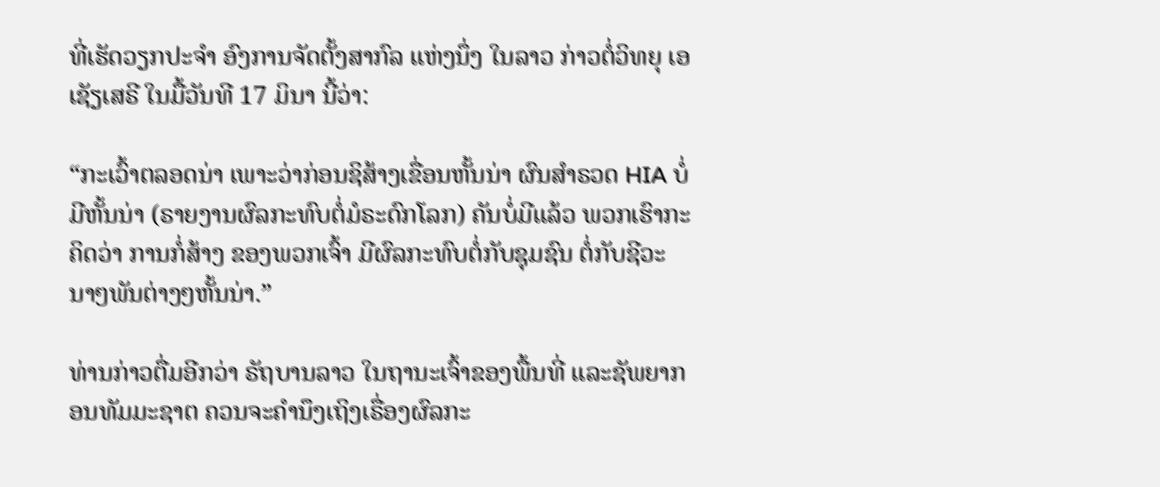ທີ່ເຮັດວຽກປະຈໍາ ອົງການຈັດຕັ້ງສາກົລ ແຫ່ງນຶ່ງ ໃນລາວ ກ່າວຕໍ່ວິທຍຸ ເອເຊັຽເສຣີ ໃນມື້ວັນທີ 17 ມິນາ ນີ້ວ່າ:

“ກະເວົ້າຕລອດນ່າ ເພາະວ່າກ່ອນຊິສ້າງເຂື່ອນຫັ້ນນ່າ ຜົນສໍາຣວດ HIA ບໍ່ມີຫັ້ນນ່າ (ຣາຍງານຜົລກະທົບຕໍ່ມໍຣະດົກໂລກ) ຄັນບໍ່ມີແລ້ວ ພວກເຮົາກະຄິດວ່າ ການກໍ່ສ້າງ ຂອງພວກເຈົ້າ ມີຜົລກະທົບຕໍ່ກັບຊຸມຊົນ ຕໍ່ກັບຊີວະນາໆພັນຕ່າງໆຫັ້ນນ່າ.”

ທ່ານກ່າວຕື່ມອີກວ່າ ຣັຖບານລາວ ໃນຖານະເຈົ້າຂອງພື້ນທີ່ ແລະຊັພຍາກອນທັມມະຊາຕ ຄວນຈະຄໍານຶງເຖິງເຣື່ອງຜົລກະ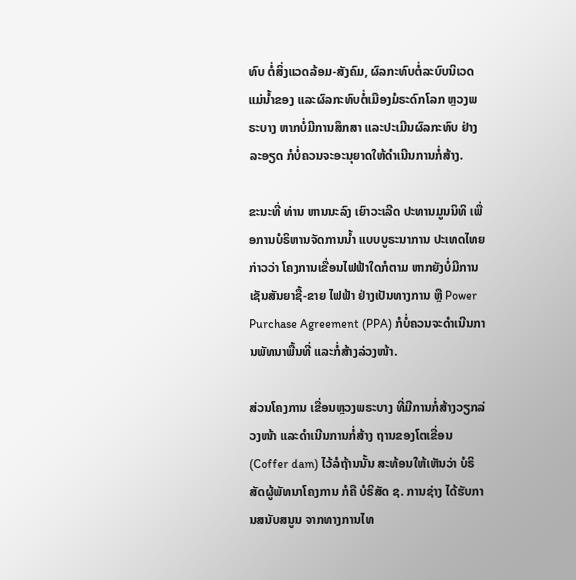ທົບ ຕໍ່ສິ່ງແວດລ້ອມ-ສັງຄົມ, ຜົລກະທົບຕໍ່ລະບົບນິເວດແມ່ນໍ້າຂອງ ແລະຜົລກະທົບຕໍ່ເມືອງມໍຣະດົກໂລກ ຫຼວງພຣະບາງ ຫາກບໍ່ມີການສຶກສາ ແລະປະເມີນຜົລກະທົບ ຢ່າງລະອຽດ ກໍບໍ່ຄວນຈະອະນຸຍາດໃຫ້ດໍາເນີນການກໍ່ສ້າງ.

ຂະນະທີ່ ທ່ານ ຫານນະລົງ ເຍົາວະເລີດ ປະທານມູນນິທິ ເພື່ອການບໍຣິຫານຈັດການນໍ້າ ແບບບູຣະນາການ ປະເທດໄທຍ ກ່າວວ່າ ໂຄງການເຂື່ອນໄຟຟ້າໃດກໍຕາມ ຫາກຍັງບໍ່ມີການເຊັນສັນຍາຊື້-ຂາຍ ໄຟຟ້າ ຢ່າງເປັນທາງການ ຫຼື Power Purchase Agreement (PPA) ກໍບໍ່ຄວນຈະດໍາເນີນການພັທນາພື້ນທີ່ ແລະກໍ່ສ້າງລ່ວງໜ້າ.

ສ່ວນໂຄງການ ເຂື່ອນຫຼວງພຣະບາງ ທີ່ມີການກໍ່ສ້າງວຽກລ່ວງໜ້າ ແລະດໍາເນີນການກໍ່ສ້າງ ຖານຂອງໂຕເຂື່ອນ (Coffer dam) ໄວ້ລໍຖ້ານນັ້ນ ສະທ້ອນໃຫ້ເຫັນວ່າ ບໍຣິສັດຜູ້ພັທນາໂຄງການ ກໍຄື ບໍຣິສັດ ຊ. ການຊ່າງ ໄດ້ຮັບການສນັບສນູນ ຈາກທາງການໄທ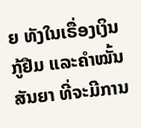ຍ ທັງໃນເຣື່ອງເງິນກູ້ຢືມ ແລະຄໍາໝັ້ນສັນຍາ ທີ່ຈະມີການ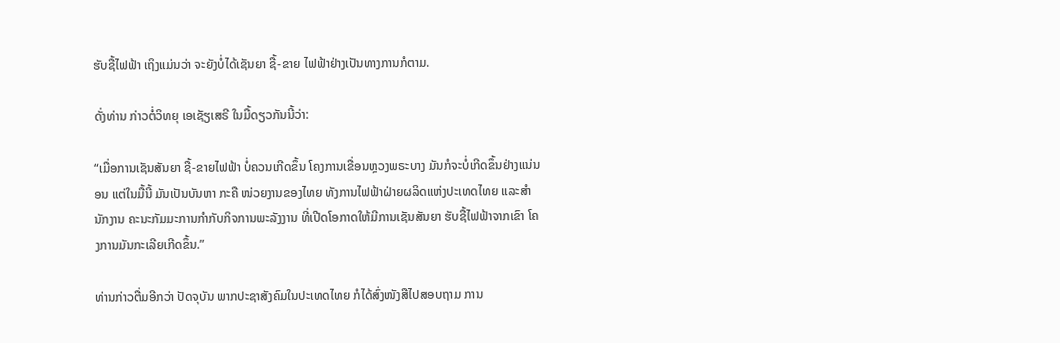ຮັບຊື້ໄຟຟ້າ ເຖິງແມ່ນວ່າ ຈະຍັງບໍ່ໄດ້ເຊັນຍາ ຊື້-ຂາຍ ໄຟຟ້າຢ່າງເປັນທາງການກໍຕາມ.

ດັ່ງທ່ານ ກ່າວຕໍ່ວິທຍຸ ເອເຊັຽເສຣີ ໃນມື້ດຽວກັນນີ້ວ່າ:

“ເມື່ອການເຊັນສັນຍາ ຊື້-ຂາຍໄຟຟ້າ ບໍ່ຄວນເກີດຂຶ້ນ ໂຄງການເຂື່ອນຫຼວງພຣະບາງ ມັນກໍຈະບໍ່ເກີດຂຶ້ນຢ່າງແນ່ນອນ ແຕ່ໃນມື້ນີ້ ມັນເປັນບັນຫາ ກະຄື ໜ່ວຍງານຂອງໄທຍ ທັງການໄຟຟ້າຝ່າຍຜລິດແຫ່ງປະເທດໄທຍ ແລະສໍານັກງານ ຄະນະກັມມະການກໍາກັບກິຈການພະລັງງານ ທີ່ເປີດໂອກາດໃຫ້ມີການເຊັນສັນຍາ ຮັບຊື້ໄຟຟ້າຈາກເຂົາ ໂຄງການມັນກະເລີຍເກີດຂຶ້ນ.”

ທ່ານກ່າວຕື່ມອີກວ່າ ປັດຈຸບັນ ພາກປະຊາສັງຄົມໃນປະເທດໄທຍ ກໍໄດ້ສົ່ງໜັງສືໄປສອບຖາມ ການ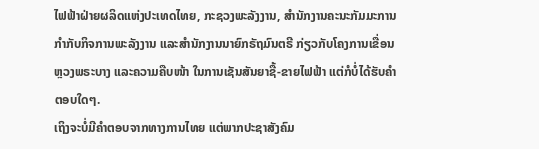ໄຟຟ້າຝ່າຍຜລິດແຫ່ງປະເທດໄທຍ, ກະຊວງພະລັງງານ, ສໍານັກງານຄະນະກັມມະການກໍາກັບກິຈການພະລັງງານ ແລະສໍານັກງານນາຍົກຣັຖມົນຕຣີ ກ່ຽວກັບໂຄງການເຂື່ອນຫຼວງພຣະບາງ ແລະຄວາມຄືບໜ້າ ໃນການເຊັນສັນຍາຊື້-ຂາຍໄຟຟ້າ ແຕ່ກໍບໍ່ໄດ້ຮັບຄໍາຕອບໃດໆ.
ເຖິງຈະບໍ່ມີຄໍາຕອບຈາກທາງການໄທຍ ແຕ່ພາກປະຊາສັງຄົມ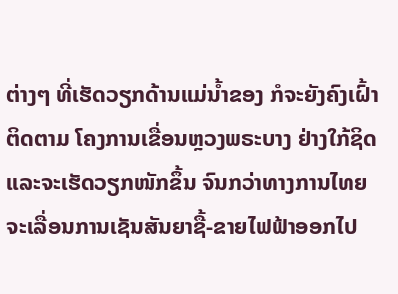ຕ່າງໆ ທີ່ເຮັດວຽກດ້ານແມ່ນໍ້າຂອງ ກໍຈະຍັງຄົງເຝົ້າຕິດຕາມ ໂຄງການເຂື່ອນຫຼວງພຣະບາງ ຢ່າງໃກ້ຊິດ ແລະຈະເຮັດວຽກໜັກຂຶ້ນ ຈົນກວ່າທາງການໄທຍ ຈະເລື່ອນການເຊັນສັນຍາຊື້-ຂາຍໄຟຟ້າອອກໄປ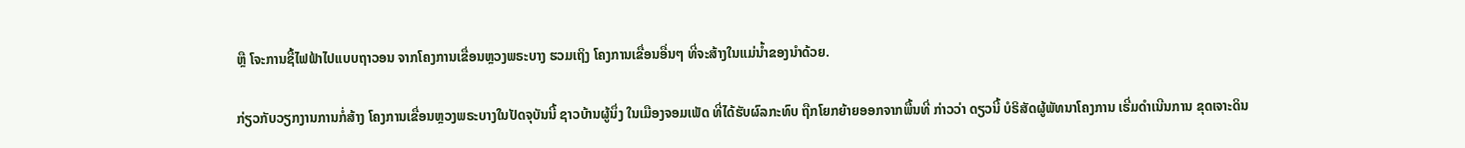ຫຼື ໂຈະການຊື້ໄຟຟ້າໄປແບບຖາວອນ ຈາກໂຄງການເຂື່ອນຫຼວງພຣະບາງ ຮວມເຖິງ ໂຄງການເຂື່ອນອື່ນໆ ທີ່ຈະສ້າງໃນແມ່ນໍ້າຂອງນໍາດ້ວຍ.

ກ່ຽວກັບວຽກງານການກໍ່ສ້າງ ໂຄງການເຂື່ອນຫຼວງພຣະບາງໃນປັດຈຸບັນນີ້ ຊາວບ້ານຜູ້ນຶ່ງ ໃນເມືອງຈອມເພັດ ທີ່ໄດ້ຮັບຜົລກະທົບ ຖືກໂຍກຍ້າຍອອກຈາກພື້ນທີ່ ກ່າວວ່າ ດຽວນີ້ ບໍຣິສັດຜູ້ພັທນາໂຄງການ ເຣີ່ມດໍາເນີນການ ຂຸດເຈາະດິນ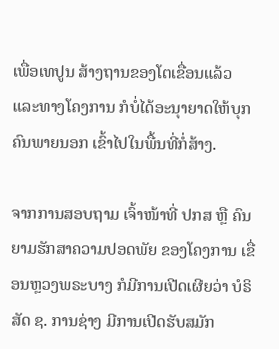ເພື່ອເທປູນ ສ້າງຖານຂອງໂຕເຂື່ອນແລ້ວ ແລະທາງໂຄງການ ກໍບໍ່ໄດ້ອະນຸາຍາດໃຫ້ບຸກຄົນພາຍນອກ ເຂົ້າໄປໃນພື້ນທີ່ກໍ່ສ້າງ.

ຈາກການສອບຖາມ ເຈົ້າໜ້າທີ່ ປກສ ຫຼື ຄົນຍາມຮັກສາຄວາມປອດພັຍ ຂອງໂຄງການ ເຂື່ອນຫຼວງພຣະບາງ ກໍມີການເປີດເຜີຍວ່າ ບໍຣິສັດ ຊ. ການຊ່າງ ມີການເປີດຮັບສມັກ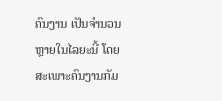ຄົນງານ ເປັນຈໍານວນຫຼາຍໃນໄລຍະນີ້ ໂດຍສະເພາະຄົນງານກັມ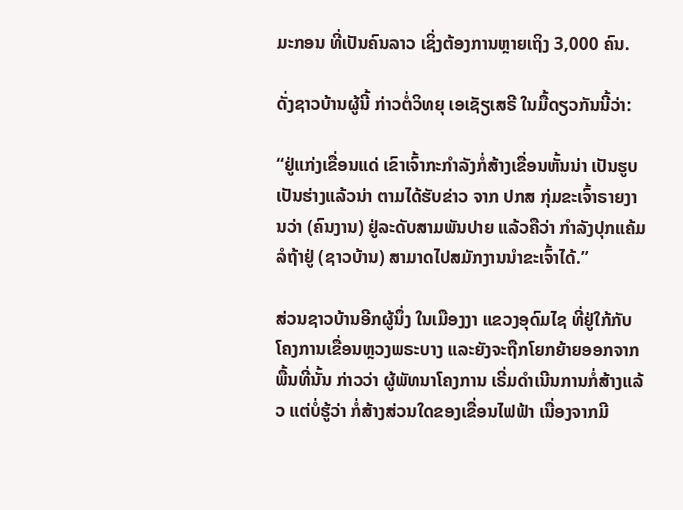ມະກອນ ທີ່ເປັນຄົນລາວ ເຊິ່ງຕ້ອງການຫຼາຍເຖິງ 3,000 ຄົນ.

ດັ່ງຊາວບ້ານຜູ້ນີ້ ກ່າວຕໍ່ວິທຍຸ ເອເຊັຽເສຣີ ໃນມື້ດຽວກັນນີ້ວ່າ:

“ຢູ່ແກ່ງເຂື່ອນແດ່ ເຂົາເຈົ້າກະກໍາລັງກໍ່ສ້າງເຂື່ອນຫັ້ນນ່າ ເປັນຮູບເປັນຮ່າງແລ້ວນ່າ ຕາມໄດ້ຮັບຂ່າວ ຈາກ ປກສ ກຸ່ມຂະເຈົ້າຣາຍງານວ່າ (ຄົນງານ) ຢູ່ລະດັບສາມພັນປາຍ ແລ້ວຄືວ່າ ກໍາລັງປຸກແຄ້ມ ລໍຖ້າຢູ່ (ຊາວບ້ານ) ສາມາດໄປສມັກງານນໍາຂະເຈົ້າໄດ້.”

ສ່ວນຊາວບ້ານອີກຜູ້ນຶ່ງ ໃນເມືອງງາ ແຂວງອຸດົມໄຊ ທີ່ຢູ່ໃກ້ກັບໂຄງການເຂື່ອນຫຼວງພຣະບາງ ແລະຍັງຈະຖືກໂຍກຍ້າຍອອກຈາກພື້ນທີ່ນັ້ນ ກ່າວວ່າ ຜູ້ພັທນາໂຄງການ ເຣີ່ມດໍາເນີນການກໍ່ສ້າງແລ້ວ ແຕ່ບໍ່ຮູ້ວ່າ ກໍ່ສ້າງສ່ວນໃດຂອງເຂື່ອນໄຟຟ້າ ເນື່ອງຈາກມີ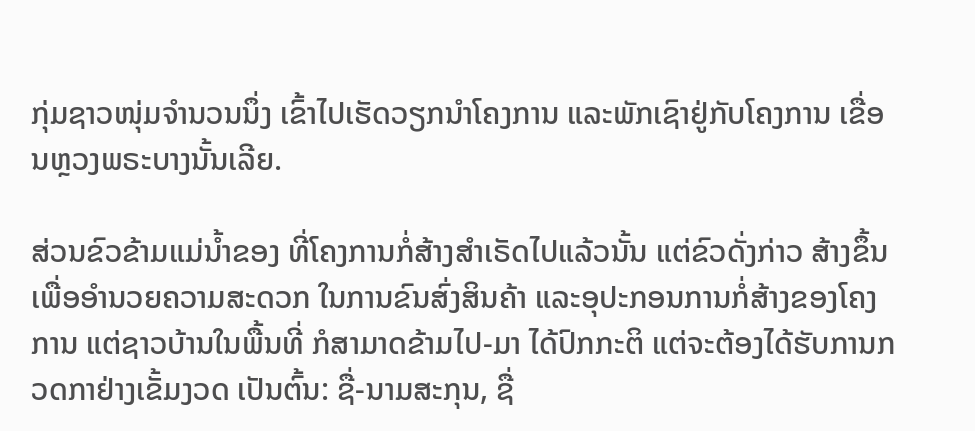ກຸ່ມຊາວໜຸ່ມຈໍານວນນຶ່ງ ເຂົ້າໄປເຮັດວຽກນໍາໂຄງການ ແລະພັກເຊົາຢູ່ກັບໂຄງການ ເຂື່ອນຫຼວງພຣະບາງນັ້ນເລີຍ.

ສ່ວນຂົວຂ້າມແມ່ນໍ້າຂອງ ທີ່ໂຄງການກໍ່ສ້າງສໍາເຣັດໄປແລ້ວນັ້ນ ແຕ່ຂົວດັ່ງກ່າວ ສ້າງຂຶ້ນເພື່ອອໍານວຍຄວາມສະດວກ ໃນການຂົນສົ່ງສິນຄ້າ ແລະອຸປະກອນການກໍ່ສ້າງຂອງໂຄງການ ແຕ່ຊາວບ້ານໃນພື້ນທີ່ ກໍສາມາດຂ້າມໄປ-ມາ ໄດ້ປົກກະຕິ ແຕ່ຈະຕ້ອງໄດ້ຮັບການກວດກາຢ່າງເຂັ້ມງວດ ເປັນຕົ້ນ: ຊື່-ນາມສະກຸນ, ຊື່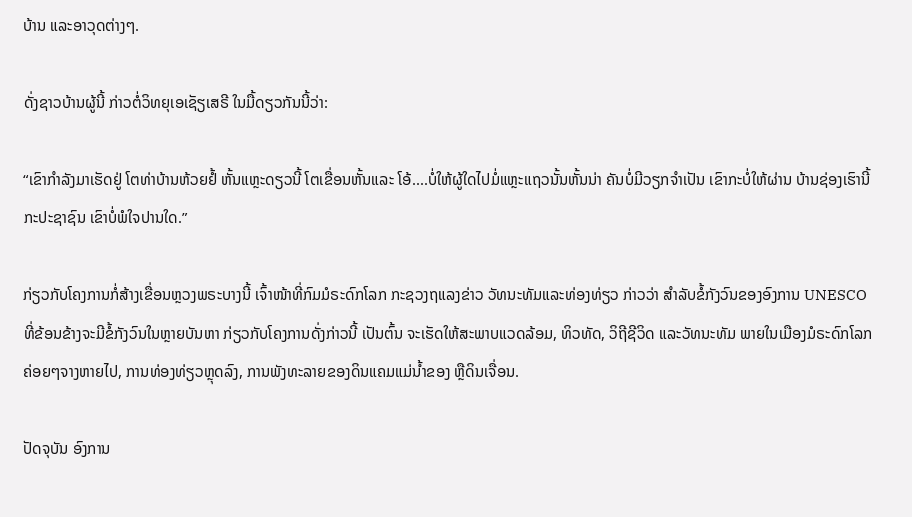ບ້ານ ແລະອາວຸດຕ່າງໆ.

ດັ່ງຊາວບ້ານຜູ້ນີ້ ກ່າວຕໍ່ວິທຍຸເອເຊັຽເສຣີ ໃນມື້ດຽວກັນນີ້ວ່າ:

“ເຂົາກໍາລັງມາເຮັດຢູ່ ໂຕທ່າບ້ານຫ້ວຍຢໍ້ ຫັ້ນແຫຼະດຽວນີ້ ໂຕເຂື່ອນຫັ້ນແລະ ໂອ້....ບໍ່ໃຫ້ຜູ້ໃດໄປມໍ່ແຫຼະແຖວນັ້ນຫັ້ນນ່າ ຄັນບໍ່ມີວຽກຈໍາເປັນ ເຂົາກະບໍ່ໃຫ້ຜ່ານ ບ້ານຊ່ອງເຮົານີ້ ກະປະຊາຊົນ ເຂົາບໍ່ພໍໃຈປານໃດ.”

ກ່ຽວກັບໂຄງການກໍ່ສ້າງເຂື່ອນຫຼວງພຣະບາງນີ້ ເຈົ້າໜ້າທີ່ກົມມໍຣະດົກໂລກ ກະຊວງຖແລງຂ່າວ ວັທນະທັມແລະທ່ອງທ່ຽວ ກ່າວວ່າ ສໍາລັບຂໍ້ກັງວົນຂອງອົງການ UNESCO ທີ່ຂ້ອນຂ້າງຈະມີຂໍ້ກັງວົນໃນຫຼາຍບັນຫາ ກ່ຽວກັບໂຄງການດັ່ງກ່າວນີ້ ເປັນຕົ້ນ ຈະເຮັດໃຫ້ສະພາບແວດລ້ອມ, ທິວທັດ, ວິຖີຊີວິດ ແລະວັທນະທັມ ພາຍໃນເມືອງມໍຣະດົກໂລກ ຄ່ອຍໆຈາງຫາຍໄປ, ການທ່ອງທ່ຽວຫຼຸດລົງ, ການພັງທະລາຍຂອງດິນແຄມແມ່ນໍ້າຂອງ ຫຼືດິນເຈື່ອນ.

ປັດຈຸບັນ ອົງການ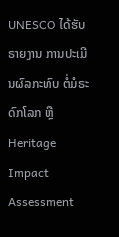UNESCO ໄດ້ຮັບຣາຍງານ ການປະເມີນຜົລກະທົບ ຕໍ່ມໍຣະດົກໂລກ ຫຼື Heritage Impact Assessment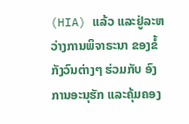(HIA) ແລ້ວ ແລະຢູ່ລະຫວ່າງການພິຈາຣະນາ ຂອງຂໍ້ກັງວົນຕ່າງໆ ຮ່ວມກັບ ອົງການອະນຸຮັກ ແລະຄຸ້ມຄອງ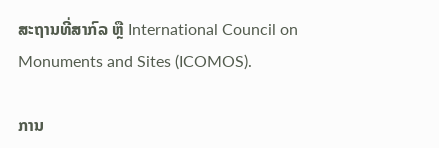ສະຖານທີ່ສາກົລ ຫຼື International Council on Monuments and Sites (ICOMOS).

ການ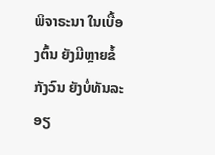ພິຈາຣະນາ ໃນເບື້ອງຕົ້ນ ຍັງມີຫຼາຍຂໍ້ກັງວົນ ຍັງບໍ່ທັນລະອຽ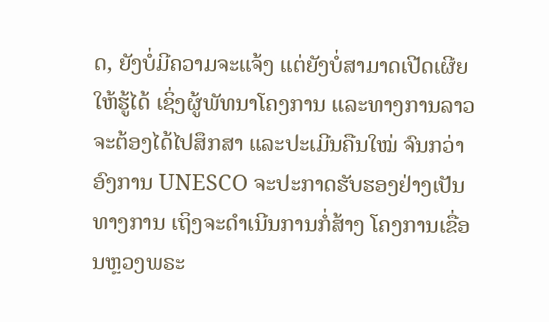ດ, ຍັງບໍ່ມີຄວາມຈະແຈ້ງ ແຕ່ຍັງບໍ່ສາມາດເປີດເຜີຍໃຫ້ຮູ້ໄດ້ ເຊິ່ງຜູ້ພັທນາໂຄງການ ແລະທາງການລາວ ຈະຕ້ອງໄດ້ໄປສຶກສາ ແລະປະເມີນຄືນໃໝ່ ຈົນກວ່າອົງການ UNESCO ຈະປະກາດຮັບຮອງຢ່າງເປັນທາງການ ເຖິງຈະດໍາເນີນການກໍ່ສ້າງ ໂຄງການເຂື່ອນຫຼວງພຣະ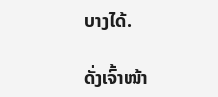ບາງໄດ້.

ດັ່ງເຈົ້າໜ້າ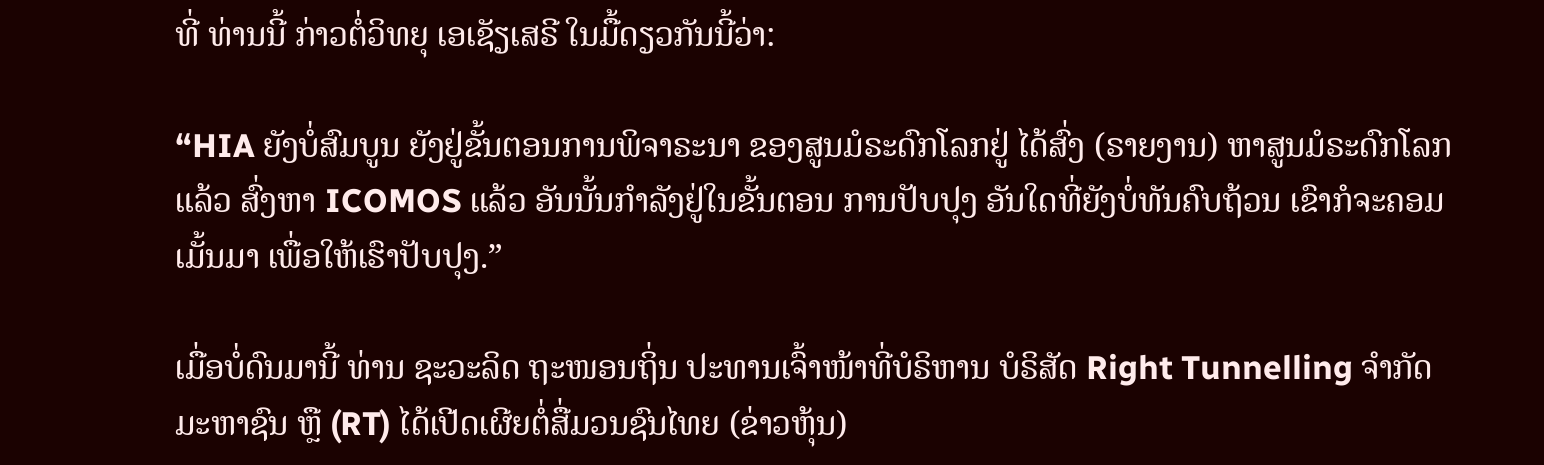ທີ່ ທ່ານນີ້ ກ່າວຕໍ່ວິທຍຸ ເອເຊັຽເສຣີ ໃນມື້ດຽວກັນນີ້ວ່າ:

“HIA ຍັງບໍ່ສົມບູນ ຍັງຢູ່ຂັ້ນຕອນການພິຈາຣະນາ ຂອງສູນມໍຣະດົກໂລກຢູ່ ໄດ້ສົ່ງ (ຣາຍງານ) ຫາສູນມໍຣະດົກໂລກແລ້ວ ສົ່ງຫາ ICOMOS ແລ້ວ ອັນນັ້ນກໍາລັງຢູ່ໃນຂັ້ນຕອນ ການປັບປຸງ ອັນໃດທີ່ຍັງບໍ່ທັນຄົບຖ້ວນ ເຂົາກໍຈະຄອມເມັ້ນມາ ເພື່ອໃຫ້ເຮົາປັບປຸງ.”

ເມື່ອບໍ່ດົນມານີ້ ທ່ານ ຊະວະລິດ ຖະໜອນຖິ່ນ ປະທານເຈົ້າໜ້າທີ່ບໍຣິຫານ ບໍຣິສັດ Right Tunnelling ຈໍາກັດ ມະຫາຊົນ ຫຼື (RT) ໄດ້ເປີດເຜີຍຕໍ່ສື່ມວນຊົນໄທຍ (ຂ່າວຫຸ້ນ)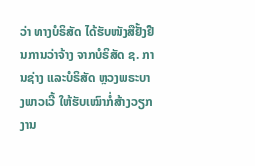ວ່າ ທາງບໍຣິສັດ ໄດ້ຮັບໜັງສືຢັ້ງຢືນການວ່າຈ້າງ ຈາກບໍຣິສັດ ຊ. ການຊ່າງ ແລະບໍຣິສັດ ຫຼວງພຣະບາງພາວເວີ້ ໃຫ້ຮັບເໝົາກໍ່ສ້າງວຽກງານ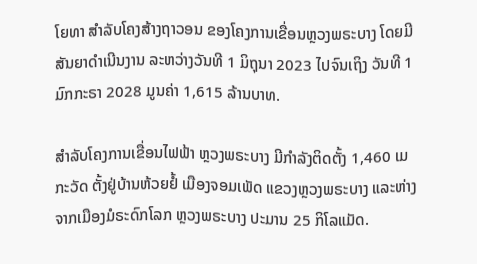ໂຍທາ ສໍາລັບໂຄງສ້າງຖາວອນ ຂອງໂຄງການເຂື່ອນຫຼວງພຣະບາງ ໂດຍມີສັນຍາດໍາເນີນງານ ລະຫວ່າງວັນທີ 1 ມິຖຸນາ 2023 ໄປຈົນເຖິງ ວັນທີ 1 ມົກກະຣາ 2028 ມູນຄ່າ 1,615 ລ້ານບາທ.

ສໍາລັບໂຄງການເຂື່ອນໄຟຟ້າ ຫຼວງພຣະບາງ ມີກໍາລັງຕິດຕັ້ງ 1,460 ເມກະວັດ ຕັ້ງຢູ່ບ້ານຫ້ວຍຢໍ້ ເມືອງຈອມເພັດ ແຂວງຫຼວງພຣະບາງ ແລະຫ່າງຈາກເມືອງມໍຣະດົກໂລກ ຫຼວງພຣະບາງ ປະມານ 25 ກິໂລແມັດ.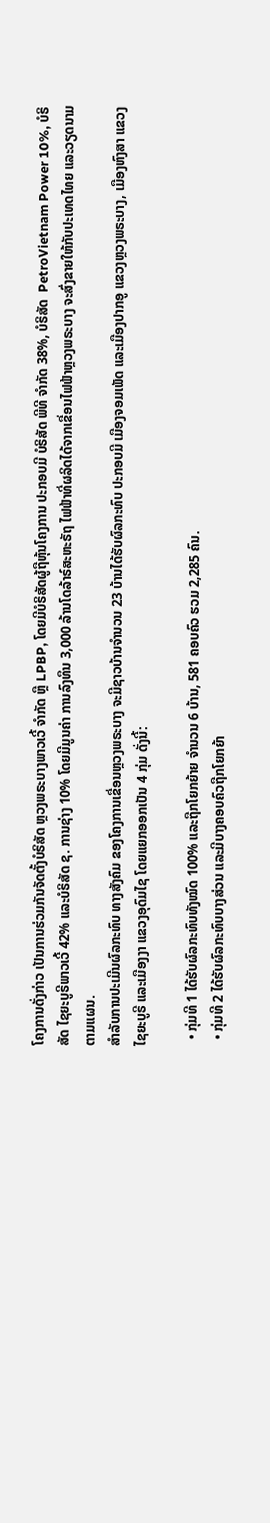ໂຄງການດັ່ງກ່າວ ເປັນການຮ່ວມກັນຈັດຕັ້ງບໍຣິສັດ ຫຼວງພຣະບາງພາວເວີ້ ຈໍາກັດ ຫຼື LPBP, ໂດຍມີບໍຣິສັດຜູ້ຖືຫຸ້ນໂຄງການ ປະກອບມີ ບໍຣິສັດ ພີທີ ຈໍາກັດ 38%, ບໍຣິສັດ  PetroVietnam Power 10%, ບໍຣິສັດ ໄຊຍະບູຣີພາວເວີ້ 42% ແລະບໍຣິສັດ ຊ. ການຊ່າງ 10% ໂດຍມີມູນຄ່າ ການລົງທຶນ 3,000 ລ້ານໂດລ້າຣ໌ສະຫະຣັຖ ໄຟຟ້າທີ່ຜລິດໄດ້ຈາກເຂື່ອນໄຟຟ້າຫຼວງພຣະບາງ ຈະສົ່ງຂາຍໃຫ້ກັບປະເທດໄທຍ ແລະວຽດນາມຕາມແຜນ.
ສໍາລັບການປະເມີນຜົລກະທົບ ທາງສັງຄົມ ຂອງໂຄງການເຂື່ອນຫຼວງພຣະບາງ ຈະມີຊາວບ້ານຈໍານວນ 23 ບ້ານໄດ້ຮັບຜົລກະທົບ ປະກອບມີ ເມືອງຈອມເພັດ ແລະເມືອງປາກອູ ແຂວງຫຼວງພຣະບາງ, ເມືອງຫົງສາ ແຂວງໄຊຍະບູຣີ ແລະເມືອງງາ ແຂວງອຸດົມໄຊ ໂດຍແຍກອອກເປັນ 4 ກຸ່ມ ດັ່ງນີ້:

  • ກຸ່ມທີ 1 ໄດ້ຮັບຜົລກະທົບທັງໝົດ 100% ແລະຖືກໂຍກຍ້າຍ ຈໍານວນ 6 ບ້ານ, 581 ຄອບຄົວ ຮວມ 2,285 ຄົນ.
  • ກຸ່ມທີ 2 ໄດ້ຮັບຜົລກະທົບບາງສ່ວນ ແລະມີບາງຄອບຄົວຖືກໂຍກຍ້າ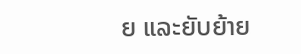ຍ ແລະຍັບຍ້າຍ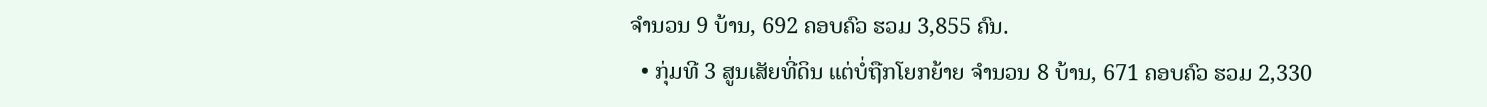ຈໍານວນ 9 ບ້ານ, 692 ຄອບຄົວ ຮວມ 3,855 ຄົນ.
  • ກຸ່ມທີ 3 ສູນເສັຍທີ່ດິນ ແຕ່ບໍ່ຖືກໂຍກຍ້າຍ ຈໍານວນ 8 ບ້ານ, 671 ຄອບຄົວ ຮວມ 2,330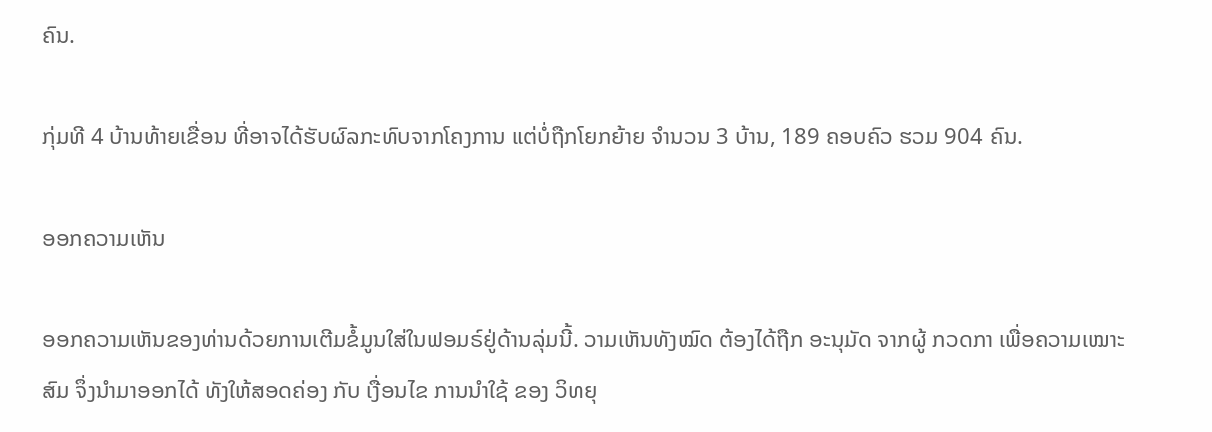ຄົນ.

ກຸ່ມທີ 4 ບ້ານທ້າຍເຂື່ອນ ທີ່ອາຈໄດ້ຮັບຜົລກະທົບຈາກໂຄງການ ແຕ່ບໍ່ຖືກໂຍກຍ້າຍ ຈໍານວນ 3 ບ້ານ, 189 ຄອບຄົວ ຮວມ 904 ຄົນ.

ອອກຄວາມເຫັນ

ອອກຄວາມເຫັນຂອງທ່ານດ້ວຍການເຕີມຂໍ້ມູນໃສ່ໃນຟອມຣ໌ຢູ່ດ້ານລຸ່ມນີ້. ວາມເຫັນທັງໝົດ ຕ້ອງໄດ້ຖືກ ອະນຸມັດ ຈາກຜູ້ ກວດກາ ເພື່ອຄວາມເໝາະສົມ ຈຶ່ງນໍາມາອອກໄດ້ ທັງໃຫ້ສອດຄ່ອງ ກັບ ເງື່ອນໄຂ ການນຳໃຊ້ ຂອງ ວິທຍຸ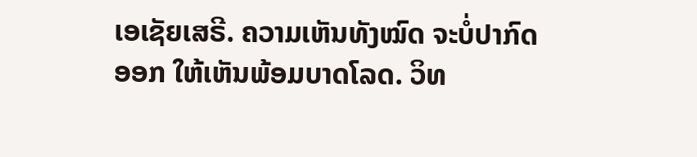ເອເຊັຍເສຣີ. ຄວາມເຫັນທັງໝົດ ຈະບໍ່ປາກົດອອກ ໃຫ້ເຫັນພ້ອມບາດໂລດ. ວິທ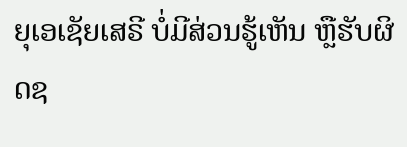ຍຸເອເຊັຍເສຣີ ບໍ່ມີສ່ວນຮູ້ເຫັນ ຫຼືຮັບຜິດຊ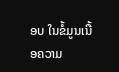ອບ ໃນຂໍ້ມູນເນື້ອຄວາມ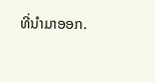ທີ່ນໍາມາອອກ.